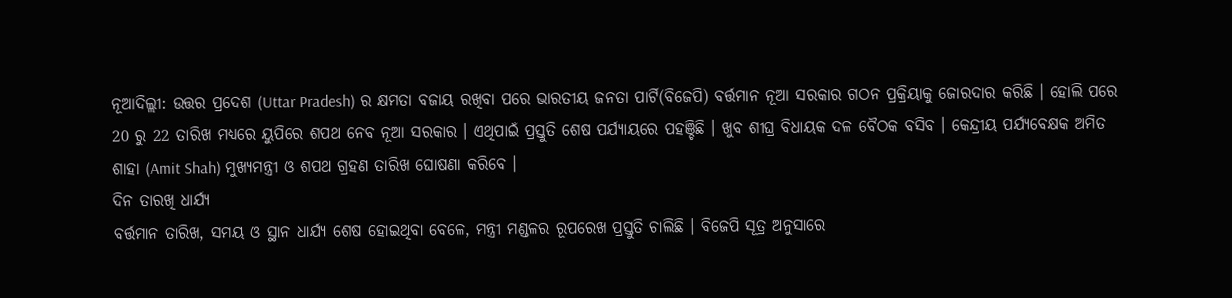ନୂଆଦିଲ୍ଲୀ: ଉତ୍ତର ପ୍ରଦେଶ (Uttar Pradesh) ର କ୍ଷମତା ବଜାୟ ରଖିବା ପରେ ଭାରତୀୟ ଜନତା ପାର୍ଟି(ବିଜେପି) ବର୍ତ୍ତମାନ ନୂଆ ସରକାର ଗଠନ ପ୍ରକ୍ରିୟାକୁ ଜୋରଦାର କରିଛି । ହୋଲି ପରେ 20 ରୁ 22 ତାରିଖ ମଧ୍ୟରେ ୟୁପିରେ ଶପଥ ନେବ ନୂଆ ସରକାର । ଏଥିପାଇଁ ପ୍ରସ୍ତୁତି ଶେଷ ପର୍ଯ୍ୟାୟରେ ପହଞ୍ଚିଛି । ଖୁବ ଶୀଘ୍ର ବିଧାୟକ ଦଳ ବୈଠକ ବସିବ । କେନ୍ଦ୍ରୀୟ ପର୍ଯ୍ୟବେକ୍ଷକ ଅମିତ ଶାହା (Amit Shah) ମୁଖ୍ୟମନ୍ତ୍ରୀ ଓ ଶପଥ ଗ୍ରହଣ ତାରିଖ ଘୋଷଣା କରିବେ ।
ଦିନ ତାରଖି ଧାର୍ଯ୍ୟ
ବର୍ତ୍ତମାନ ତାରିଖ, ସମୟ ଓ ସ୍ଥାନ ଧାର୍ଯ୍ୟ ଶେଷ ହୋଇଥିବା ବେଳେ, ମନ୍ତ୍ରୀ ମଣ୍ଡଳର ରୂପରେଖ ପ୍ରସ୍ତୁତି ଚାଲିଛି । ବିଜେପି ସୂତ୍ର ଅନୁସାରେ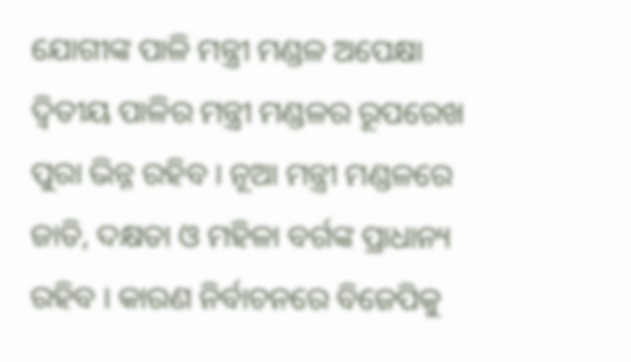ଯୋଗୀଙ୍କ ପାଳି ମନ୍ତ୍ରୀ ମଣ୍ଡଳ ଅପେକ୍ଷା ଦ୍ବିତୀୟ ପାଳିର ମନ୍ତ୍ରୀ ମଣ୍ଡଳର ରୂପରେଖ ପୁରା ଭିନ୍ନ ରହିବ । ନୂଆ ମନ୍ତ୍ରୀ ମଣ୍ଡଳରେ ଜାତି, ଦକ୍ଷତା ଓ ମହିଳା ବର୍ଗଙ୍କ ପ୍ରାଧାନ୍ୟ ରହିବ । କାରଣ ନିର୍ବାଚନରେ ବିଜେପିକୁ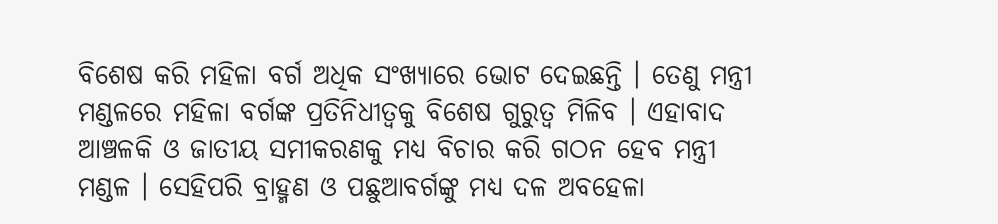ବିଶେଷ କରି ମହିଳା ବର୍ଗ ଅଧିକ ସଂଖ୍ୟାରେ ଭୋଟ ଦେଇଛନ୍ତି । ତେଣୁ ମନ୍ତ୍ରୀ ମଣ୍ଡଳରେ ମହିଳା ବର୍ଗଙ୍କ ପ୍ରତିନିଧୀତ୍ବକୁ ବିଶେଷ ଗୁରୁତ୍ବ ମିଳିବ । ଏହାବାଦ ଆଞ୍ଚଳକି ଓ ଜାତୀୟ ସମୀକରଣକୁ ମଧ୍ୟ ବିଚାର କରି ଗଠନ ହେବ ମନ୍ତ୍ରୀ ମଣ୍ଡଳ । ସେହିପରି ବ୍ରାହ୍ମଣ ଓ ପଛୁଆବର୍ଗଙ୍କୁ ମଧ୍ୟ ଦଳ ଅବହେଳା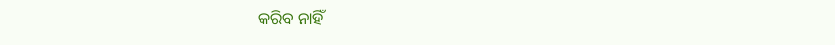କରିବ ନାହିଁ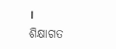।
ଶିକ୍ଷାଗତ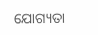ଯୋଗ୍ୟତା